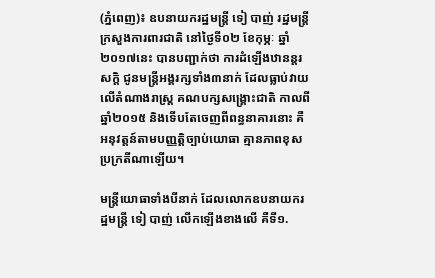(ភ្នំពេញ)៖ ឧបនាយករដ្ឋមន្រ្តី ទៀ បាញ់ រដ្ឋមន្រ្តីក្រសួងការពារជាតិ នៅថ្ងៃទី០២ ខែកុម្ភៈ ឆ្នាំ២០១៧នេះ បានបញ្ជាក់ថា ការដំឡើងឋានន្តរសក្តិ ជូនមន្រ្តីអង្គរក្សទាំង៣នាក់ ដែលធ្លាប់វាយលើតំណាងរាស្រ្ត គណបក្សសង្គ្រោះជាតិ កាលពីឆ្នាំ២០១៥ និងទើបតែចេញពីពន្ធនាគារនោះ គឺអនុវត្តន៍តាមបញ្ញត្តិច្បាប់យោធា គ្មានភាពខុសប្រក្រតីណាឡើយ។

មន្រ្តីយោធាទាំងបីនាក់ ដែលលោកឧបនាយករដ្ឋមន្រ្តី ទៀ បាញ់ លើកឡើងខាងលើ គឺទី១.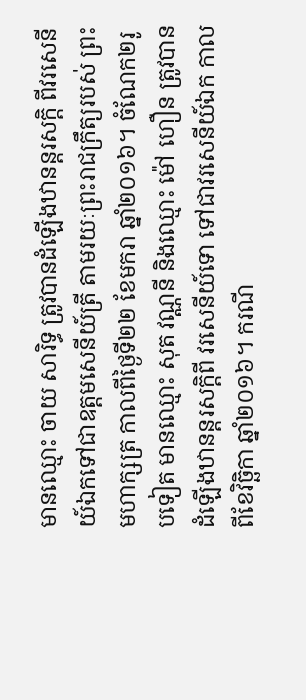មានឈ្មោះ ចាយ សារិទ្ធ ត្រូវបានដំឡើងឋានន្តរសក្តិ ពីវរសេនីយ៍ឯកទៅជាឧត្តមសេនីយ៍ត្រី តាមរយៈព្រះរាជក្រឹត្យរបស់ ព្រះមហាក្សត្រ កាលពីថ្ងៃទី២២ ខែមករា ឆ្នាំ២០១៦។ ចំណែក២រូបទៀត មានឈ្មោះ សុត វណ្ណនី និងឈ្មោះ ម៉ៅ ហឿន ត្រូវបានដំឡើងឋានន្តរសក្តិពី វរសេនីយ៍ទោ ទៅជាវរសេនីយ៍ឯក កាលពីខែវិច្ឆិកា ឆ្នាំ២០១៦។ ករណី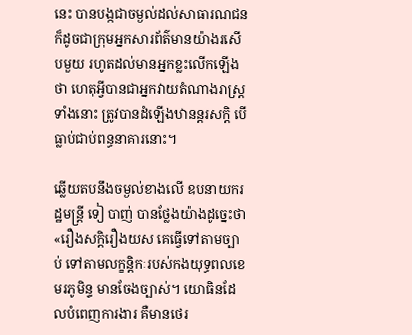នេះ បានបង្កជាចម្ងល់ដល់សាធារណជន ក៏ដូចជាក្រុមអ្នកសារព័ត៌មានយ៉ាងរសើបមួយ រហូតដល់មានអ្នកខ្លះលើកឡើងថា ហេតុអ្វីបានជាអ្នកវាយតំណាងរាស្រ្តទាំងនោះ ត្រូវបានដំឡើងឋានន្តរសក្តិ បើធ្លាប់ជាប់ពន្ធនាគារនោះ។

ឆ្លើយតបនឹងចម្ងល់ខាងលើ ឧបនាយករដ្ឋមន្រ្តី ទៀ បាញ់ បានថ្លែងយ៉ាងដូច្នេះថា «រឿងសក្តិរឿងយស គេធ្វើទៅតាមច្បាប់ ទៅតាមលក្ខន្តិកៈរបស់កងយុទ្ធពលខេមរភូមិន្ទ មានចែងច្បាស់។ យោធិនដែលបំពេញការងារ គឺមានថេរ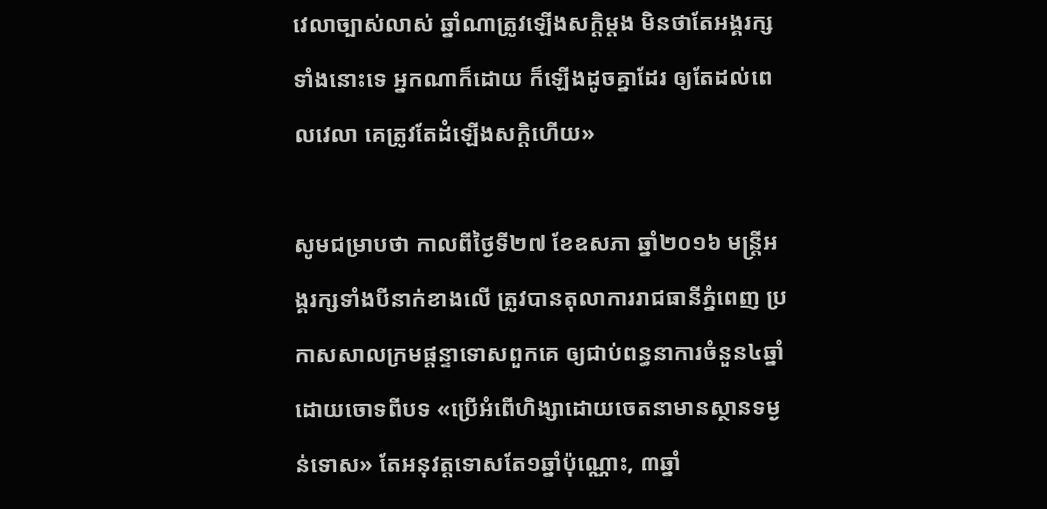វេលាច្បាស់លាស់ ឆ្នាំណាត្រូវឡើងសក្តិម្ដង មិនថាតែអង្គរក្សទាំងនោះទេ អ្នកណាក៏ដោយ ក៏ឡើងដូចគ្នាដែរ ឲ្យតែដល់ពេលវេលា គេត្រូវតែដំឡើងសក្តិហើយ»

សូមជម្រាបថា កាលពីថ្ងៃទី២៧ ខែឧសភា ឆ្នាំ២០១៦ មន្រ្តីអង្គរក្សទាំងបីនាក់ខាងលើ ត្រូវបានតុលាការរាជធានីភ្នំពេញ ប្រកាសសាលក្រមផ្តន្ទាទោសពួកគេ ឲ្យជាប់ពន្ធនាការចំនួន៤ឆ្នាំ ដោយចោទពីបទ «ប្រើអំពើហិង្សាដោយចេតនាមានស្ថានទម្ងន់ទោស» តែអនុវត្តទោសតែ១ឆ្នាំប៉ុណ្ណោះ, ៣ឆ្នាំ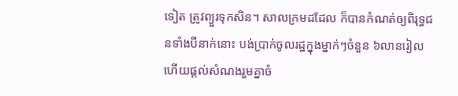ទៀត ត្រូវព្យួរទុកសិន។ សាលក្រមដដែល ក៏បានកំណត់ឲ្យពិរុទ្ធជនទាំងបីនាក់នោះ បង់ប្រាក់ចូលរដ្ឋក្នុងម្នាក់ៗចំនួន ៦លានរៀល ហើយផ្តល់សំណងរួមគ្នាចំ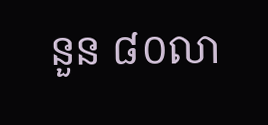នួន ៨០លា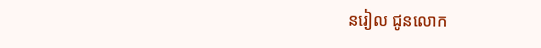នរៀល ជូនលោក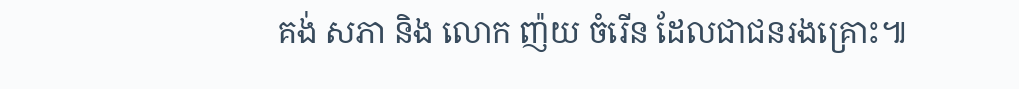គង់ សភា និង លោក ញ៉យ ចំរើន ដែលជាជនរងគ្រោះ៕